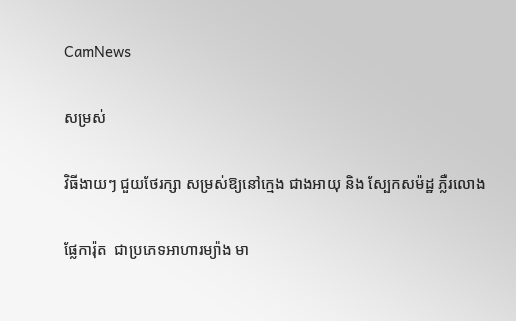CamNews

សម្រស់

វិធីងាយៗ ជួយថែរក្សា សម្រស់ឱ្យនៅក្មេង ជាងអាយុ និង ស្បែកសម៉ដ្ឋ ភ្លឺរលោង

ផ្លែការ៉ុត  ជាប្រភេទអាហារម្យ៉ាង មា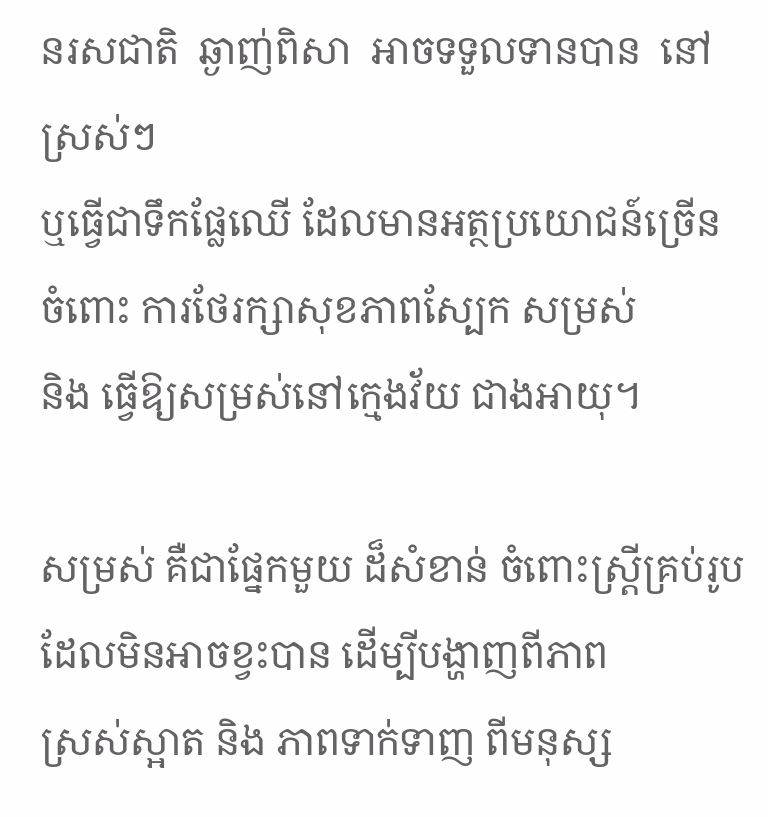នរសជាតិ  ឆ្ងាញ់ពិសា  អាចទទួលទានបាន  នៅស្រស់ៗ
ឬធ្វើជាទឹកផ្លែឈើ ដែលមានអត្ថប្រយោជន៍ច្រើន ចំពោះ ការថែរក្សាសុខភាពស្បែក សម្រស់
និង ធ្វើឱ្យសម្រស់នៅក្មេងវ័យ ជាងអាយុ។

សម្រស់ គឺជាផ្នែកមួយ ដ៏សំខាន់ ចំពោះស្រ្តីគ្រប់រូប ដែលមិនអាចខ្វះបាន ដើម្បីបង្ហាញពីភាព
ស្រស់ស្អាត និង ភាពទាក់ទាញ ពីមនុស្ស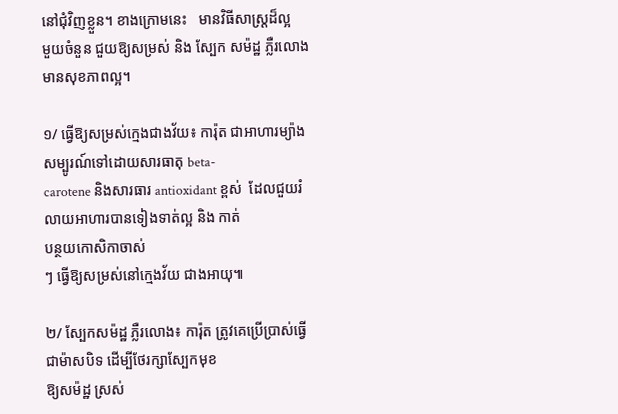នៅជុំវិញខ្លួន។ ខាងក្រោមនេះ   មានវិធីសាស្រ្តដ៏ល្អ
មួយចំនួន ជួយឱ្យសម្រស់ និង ស្បែក សម៉ដ្ឋ ភ្លឺរលោង មានសុខភាពល្អ។

១/ ធ្វើឱ្យសម្រស់ក្មេងជាងវ័យ៖ ការ៉ុត ជាអាហារម្យ៉ាង សម្បូរណ៍ទៅដោយសារធាតុ beta-
carotene និងសារធារ antioxidant ខ្ពស់  ដែលជួយរំលាយអាហារបានទៀងទាត់ល្អ និង កាត់
បន្ថយកោសិកាចាស់
ៗ ធ្វើឱ្យសម្រស់នៅក្មេងវ័យ ជាងអាយុ៕

២/ ស្បែកសម៉ដ្ឋ ភ្លឺរលោង៖ ការ៉ុត ត្រូវគេប្រើប្រាស់ធ្វើជាម៉ាសបិទ ដើម្បីថែរក្សាស្បែកមុខ
ឱ្យសម៉ដ្ឋ ស្រស់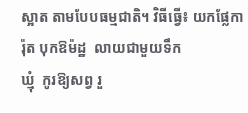ស្អាត តាមបែបធម្មជាតិ។ វិធីធ្វើ៖ យកផ្លែការ៉ុត បុកឱម៉ដ្ឋ  លាយជាមួយទឹក
ឃ្មុំ  កូរឱ្យសព្វ រួ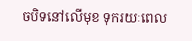ចបិទនៅលើមុខ ទុករយៈពេល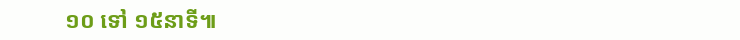១០ ទៅ ១៥នាទី៕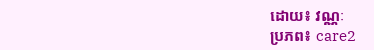ដោយ៖ វណ្ណៈ
ប្រភព៖ care2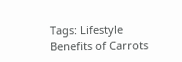Tags: Lifestyle Benefits of Carrots